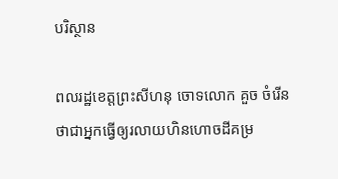បរិស្ថាន

ពលរដ្ឋខេត្តព្រះសីហនុ ចោទលោក គួច ចំរើន ថាជាអ្នកធ្វើឲ្យរលាយហិនហោចដីគម្រ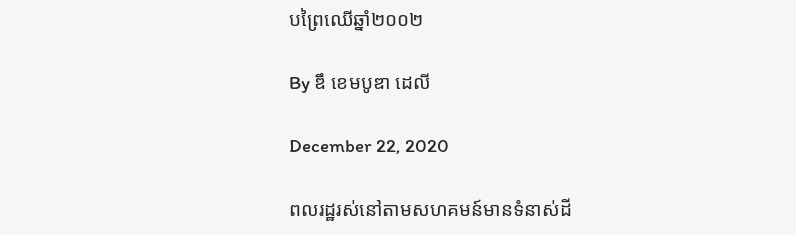បព្រៃឈើឆ្នាំ២០០២

By ឌឹ ខេមបូឌា ដេលី

December 22, 2020

ពលរដ្ឋរស់នៅតាមសហគមន៍មានទំនាស់ដី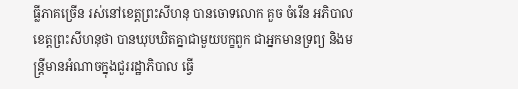ធ្លីភាគច្រើន រស់នៅខេត្តព្រះសីហនុ បានចោទលោក គួច ចំរើន អភិបាលខេត្តព្រះសីហនុថា បានឃុបឃិតគ្នាជាមួយបក្ខពួក ជាអ្នកមានទ្រព្យ និងមន្ត្រីមានអំណាចក្នុងជួររដ្ឋាភិបាល ធ្វើ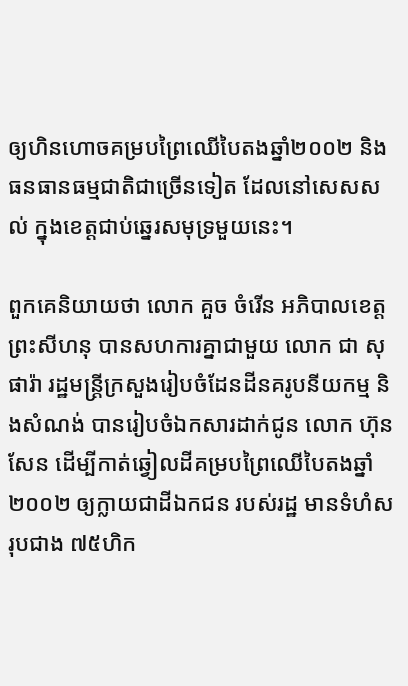ឲ្យហិនហោចគម្របព្រៃឈើបៃតងឆ្នាំ២០០២ និងធនធានធម្មជាតិជាច្រើនទៀត ដែលនៅសេសសល់ ក្នុងខេត្តជាប់ឆ្នេរសមុទ្រមួយនេះ។

ពួកគេនិយាយថា លោក គួច ចំរើន អភិបាលខេត្តព្រះសីហនុ បានសហការគ្នាជាមួយ លោក ជា សុផារ៉ា រដ្ឋមន្ត្រីក្រសួងរៀបចំដែនដីនគរូបនីយកម្ម និងសំណង់ បានរៀបចំឯកសារដាក់ជូន លោក ហ៊ុន សែន ដើម្បីកាត់ឆ្វៀលដីគម្របព្រៃឈើបៃតងឆ្នាំ២០០២ ឲ្យក្លាយជាដីឯកជន របស់រដ្ឋ មានទំហំសរុបជាង ៧៥ហិក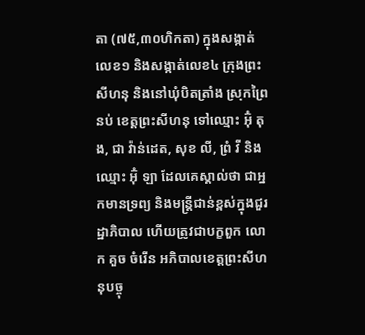តា (៧៥,៣០ហិកតា) ក្នុងសង្កាត់លេខ១ និងសង្កាត់លេខ៤ ក្រុងព្រះសីហនុ និងនៅឃុំបិតត្រាំង ស្រុកព្រៃនប់ ខេត្តព្រះសីហនុ ទៅឈ្មោះ អ៊ុំ តុង, ជា វ៉ាន់ដេត, សុខ លី, ព្រំ វី និងឈ្មោះ អ៊ុំ ឡា ដែលគេស្គាល់ថា ជាអ្នកមានទ្រព្យ និងមន្ត្រីជាន់ខ្ពស់ក្នុងជួរដ្ឋាភិបាល ហើយត្រូវជាបក្ខពួក លោក គួច ចំរើន អភិបាលខេត្តព្រះសីហនុបច្ចុ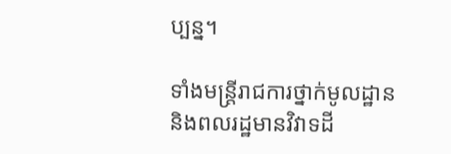ប្បន្ន។

ទាំងមន្ត្រីរាជការថ្នាក់មូលដ្ឋាន និងពលរដ្ឋមានវិវាទដី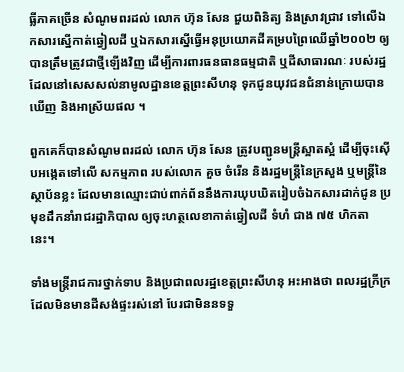ធ្លីភាគច្រើន សំណូមពរដល់ លោក ហ៊ុន សែន ជួយពិនិត្យ និងស្រាវជ្រាវ ទៅលើឯកសារស្នើកាត់ឆ្វៀលដី ឬឯកសារស្នើធ្វើអនុប្រយោគដីគម្របព្រៃឈើឆ្នាំ២០០២ ឲ្យបានត្រឹមត្រូវជាថ្មីឡើងវិញ ដើម្បីការពារធនធានធម្មជាតិ ឬដីសាធារណៈ របស់រដ្ឋ ដែលនៅសេសសល់នាមូលដ្ឋានខេត្តព្រះសីហនុ ទុកជូនយុវជនជំនាន់ក្រោយបានឃើញ និងអាស្រ័យផល ។

ពួកគេក៏បានសំណូមពរដល់ លោក ហ៊ុន សែន ត្រូវបញ្ជូនមន្ត្រីស្អាតស្អំ ដើម្បីចុះស៊ើបអង្កេតទៅលើ សកម្មភាព របស់លោក គួច ចំរើន និងរដ្ឋមន្ត្រីនៃក្រសួង ឬមន្រ្តីនៃស្ថាប័នខ្លះ ដែលមានឈ្មោះជាប់ពាក់ព័ននឹងការឃុបឃិតរៀបចំឯកសារដាក់ជូន ប្រមុខដឹកនាំរាជរដ្ឋាភិបាល ឲ្យចុះហត្ថលេខាកាត់ឆ្វៀលដី ទំហំ ជាង ៧៥ ហិកតា នេះ។

ទាំងមន្ត្រីរាជការថ្នាក់ទាប និងប្រជាពលរដ្ឋខេត្តព្រះសីហនុ អះអាងថា ពលរដ្ឋក្រីក្រដែលមិនមានដីសង់ផ្ទះរស់នៅ បែរជាមិននទទួ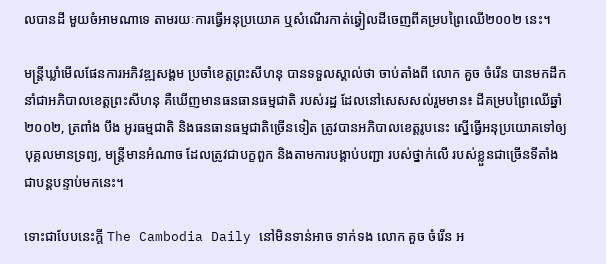លបានដី មួយចំអាមណាទេ តាមរយៈការធ្វើអនុប្រយោគ ឬសំណើរកាត់ឆ្វៀលដីចេញពីគម្របព្រៃឈើ២០០២ នេះ។

មន្ត្រីឃ្លាំមើលផែនការអភិវឌ្ឍសង្គម ប្រចាំខេត្តព្រះសីហនុ បានទទួលស្គាល់ថា ចាប់តាំងពី លោក គួច ចំរើន បានមកដឹកនាំជាអភិបាលខេត្តព្រះសីហនុ គឺឃើញមានធនធានធម្មជាតិ របស់រដ្ឋ ដែលនៅសេសសល់រួមមាន៖ ដីគម្របព្រៃឈើឆ្នាំ២០០២, ត្រពាំង បឹង អូរធម្មជាតិ និងធនធានធម្មជាតិច្រើនទៀត ត្រូវបានអភិបាលខេត្តរូបនេះ ស្នើធ្វើអនុប្រយោគទៅឲ្យបុគ្គលមានទ្រព្យ, មន្ត្រីមានអំណាច ដែលត្រូវជាបក្ខពួក និងតាមការបង្គាប់បញ្ជា របស់ថ្នាក់លើ របស់ខ្លួនជាច្រើនទីតាំងជាបន្តបន្ទាប់មកនេះ។

ទោះជាបែបនេះក្តី The Cambodia Daily នៅមិនទាន់អាច ទាក់ទង លោក គួច ចំរើន អ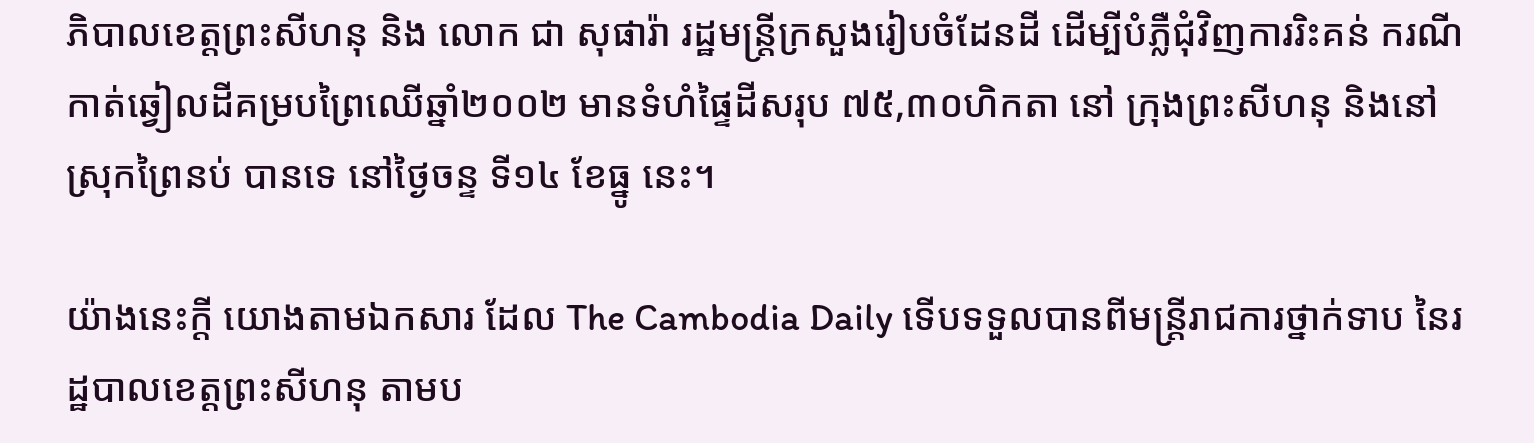ភិបាលខេត្តព្រះសីហនុ និង លោក ជា សុផារ៉ា រដ្ឋមន្ត្រីក្រសួងរៀបចំដែនដី ដើម្បីបំភ្លឺជុំវិញការរិះគន់ ករណីកាត់ឆ្វៀលដីគម្របព្រៃឈើឆ្នាំ២០០២ មានទំហំផ្ទៃដីសរុប ៧៥,៣០ហិកតា នៅ ក្រុងព្រះសីហនុ និងនៅស្រុកព្រៃនប់ បានទេ នៅថ្ងៃចន្ទ ទី១៤ ខែធ្នូ នេះ។

យ៉ាងនេះក្តី យោងតាមឯកសារ ដែល The Cambodia Daily ទើបទទួលបានពីមន្ត្រីរាជការថ្នាក់ទាប នៃរដ្ឋបាលខេត្តព្រះសីហនុ តាមប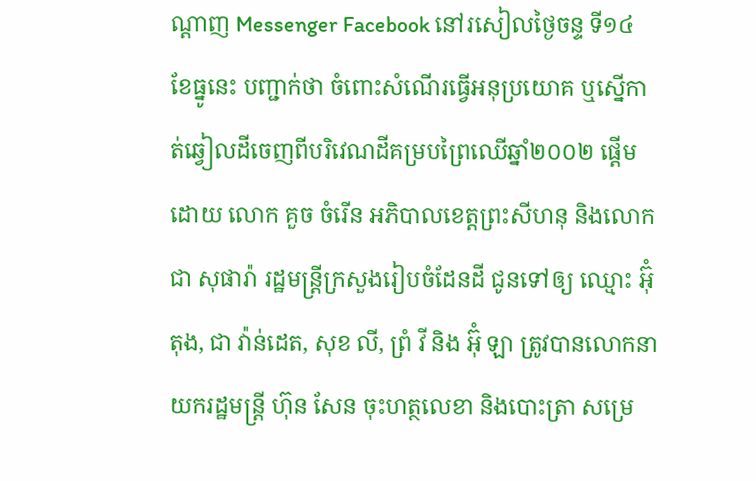ណ្តាញ Messenger Facebook នៅរសៀលថ្ងៃចន្ទ ទី១៤ ខែធ្នូនេះ បញ្ជាក់ថា ចំពោះសំណើរធ្វើអនុប្រយោគ ឬស្នើកាត់ឆ្វៀលដីចេញពីបរិវេណដីគម្របព្រៃឈើឆ្នាំ២០០២ ផ្តើមដោយ លោក គួច ចំរើន អភិបាលខេត្តព្រះសីហនុ និងលោក ជា សុផារ៉ា រដ្ឋមន្ត្រីក្រសួងរៀបចំដែនដី ជូនទៅឲ្យ ឈ្មោះ អ៊ុំ តុង, ជា វ៉ាន់ដេត, សុខ លី, ព្រំ វី និង អ៊ុំ ឡា ត្រូវបានលោកនាយករដ្ឋមន្ត្រី ហ៊ុន សែន ចុះហត្ថលេខា និងបោះត្រា សម្រេ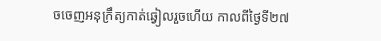ចចេញអនុក្រឹត្យកាត់ឆ្វៀលរួចហើយ កាលពីថ្ងៃទី២៧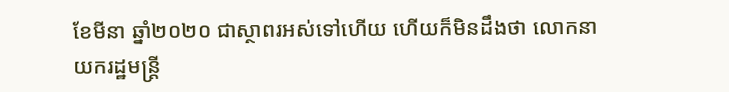ខែមីនា ឆ្នាំ២០២០ ជាស្ថាពរអស់ទៅហើយ ហើយក៏មិនដឹងថា លោកនាយករដ្ឋមន្ត្រី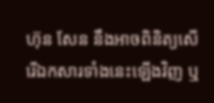ហ៊ុន សែន នឹងអាចពិនិត្យសើរើឯកសារទាំងនេះឡើងវិញ ឬ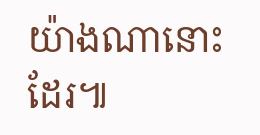យ៉ាងណានោះដែរ៕